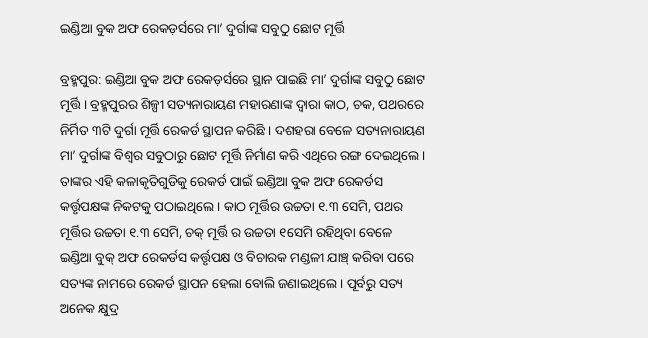ଇଣ୍ଡିଆ ବୁକ ଅଫ ରେକଡ଼ର୍ସରେ ମା’ ଦୁର୍ଗାଙ୍କ ସବୁଠୁ ଛୋଟ ମୂର୍ତ୍ତି

ବ୍ରହ୍ମପୁର: ଇଣ୍ଡିଆ ବୁକ ଅଫ ରେକଡ଼ର୍ସରେ ସ୍ଥାନ ପାଇଛି ମା’ ଦୁର୍ଗାଙ୍କ ସବୁଠୁ ଛୋଟ ମୂର୍ତ୍ତି । ବ୍ରହ୍ମପୁରର ଶିଳ୍ପୀ ସତ୍ୟନାରାୟଣ ମହାରଣାଙ୍କ ଦ୍ଵାରା କାଠ, ଚକ, ପଥରରେ ନିର୍ମିତ ୩ଟି ଦୁର୍ଗା ମୂର୍ତ୍ତି ରେକର୍ଡ ସ୍ଥାପନ କରିଛି । ଦଶହରା ବେଳେ ସତ୍ୟନାରାୟଣ ମା’ ଦୁର୍ଗାଙ୍କ ବିଶ୍ୱର ସବୁଠାରୁ ଛୋଟ ମୂର୍ତ୍ତି ନିର୍ମାଣ କରି ଏଥିରେ ରଙ୍ଗ ଦେଇଥିଲେ । ତାଙ୍କର ଏହି କଳାକୃତିଗୁଡିକୁ ରେକର୍ଡ ପାଇଁ ଇଣ୍ଡିଆ ବୁକ ଅଫ ରେକର୍ଡସ କର୍ତ୍ତୃପକ୍ଷଙ୍କ ନିକଟକୁ ପଠାଇଥିଲେ । କାଠ ମୂର୍ତ୍ତିର ଉଚ୍ଚତା ୧.୩ ସେମି, ପଥର ମୂର୍ତ୍ତିର ଉଚ୍ଚତା ୧.୩ ସେମି, ଚକ୍ ମୂର୍ତ୍ତି ର ଉଚ୍ଚତା ୧ସେମି ରହିଥିବା ବେଳେ ଇଣ୍ଡିଆ ବୁକ୍ ଅଫ ରେକର୍ଡସ କର୍ତ୍ତୃପକ୍ଷ ଓ ବିଚାରକ ମଣ୍ଡଳୀ ଯାଞ୍ଚ୍ କରିବା ପରେ ସତ୍ୟଙ୍କ ନାମରେ ରେକର୍ଡ ସ୍ଥାପନ ହେଲା ବୋଲି ଜଣାଇଥିଲେ । ପୂର୍ବରୁ ସତ୍ୟ ଅନେକ କ୍ଷୁଦ୍ର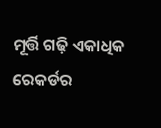ମୂର୍ତ୍ତି ଗଢ଼ି ଏକାଧିକ ରେକର୍ଡର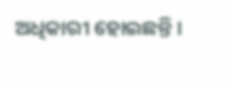ଅଧିକାରୀ ହୋଇଛନ୍ତି ।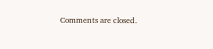Comments are closed.